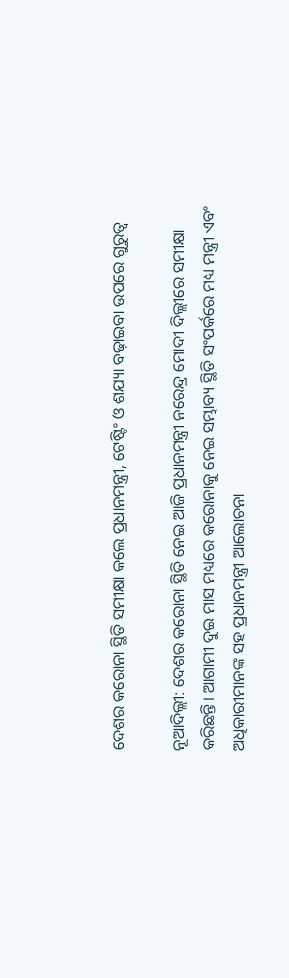ଦେଶର କରୋନା ସ୍ଥିତି ସମୀକ୍ଷା କଲେ ପ୍ରଧାନମନ୍ତ୍ରୀ, ଟେଷ୍ଟିଂ ଓ ଶଯ୍ୟା ବଢ଼ାଇବା ଉପରେ ଗୁରୁତ୍ବ

ନୂଆଦିଲ୍ଲୀ: ଦେଶର କରୋନା ସ୍ଥିତି ନେଇ ଆଜି ପ୍ରଧାନମନ୍ତ୍ରୀ ନରେନ୍ଦ୍ର ମୋଦୀ ଦିଲ୍ଲୀରେ ସମୀକ୍ଷା କରିଛନ୍ତି। ଆଗାମୀ ଦୁଇ ମାସ ମଧ୍ୟରେ କରୋନାକୁ ନେଇ ସମ୍ଭାବ୍ୟ ସ୍ଥିତି ସଂପର୍କରେ ମଧ୍ୟ ମନ୍ତ୍ରୀ ଏବଂ ଅଧିକାରୀମାନଙ୍କ ସହ ପ୍ରଧାନମନ୍ତ୍ରୀ ଆଲୋଚନା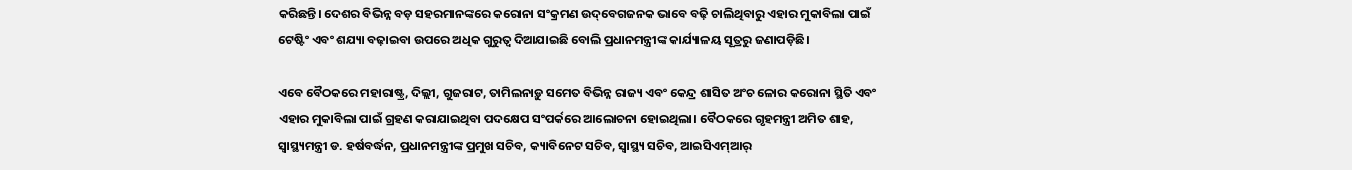କରିଛନ୍ତି। ଦେଶର ବିଭିନ୍ନ ବଡ଼ ସହରମାନଙ୍କରେ କରୋନା ସଂକ୍ରମଣ ଉଦ୍‌ବେଗଜନକ ଭାବେ ବଢ଼ି ଚାଲିଥିବାରୁ ଏହାର ମୁକାବିଲା ପାଇଁ ଟେଷ୍ଟିଂ ଏବଂ ଶଯ୍ୟା ବଢ଼ାଇବା ଉପରେ ଅଧିକ ଗୁରୁତ୍ବ ଦିଆଯାଇଛି ବୋଲି ପ୍ରଧାନମନ୍ତ୍ରୀଙ୍କ କାର୍ଯ୍ୟାଳୟ ସୂତ୍ରରୁ ଜଣାପଡ଼ିଛି।

ଏବେ ବୈଠକରେ ମହାରାଷ୍ଟ୍ର, ଦିଲ୍ଲୀ, ଗୁଜରାଟ, ତାମିଲନାଡ଼ୁ ସମେତ ବିଭିନ୍ନ ରାଜ୍ୟ ଏବଂ କେନ୍ଦ୍ର ଶାସିତ ଅଂଚ ଳୋର କରୋନା ସ୍ଥିତି ଏବଂ ଏହାର ମୁକାବିଲା ପାଇଁ ଗ୍ରହଣ କରାଯାଇଥିବା ପଦକ୍ଷେପ ସଂପର୍କରେ ଆଲୋଚନା ହୋଇଥିଲା। ବୈଠକରେ ଗୃହମନ୍ତ୍ରୀ ଅମିତ ଶାହ, ସ୍ବାସ୍ଥ୍ୟମନ୍ତ୍ରୀ ଡ. ହର୍ଷବର୍ଦ୍ଧନ, ପ୍ରଧାନମନ୍ତ୍ରୀଙ୍କ ପ୍ରମୁଖ ସଚିବ, କ୍ୟାବିନେଟ ସଚିବ, ସ୍ବାସ୍ଥ୍ୟ ସଚିବ, ଆଇସିଏମ୍‌ଆର୍‌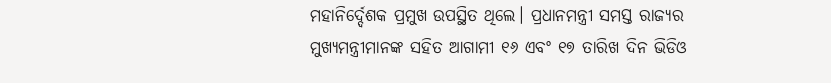ମହାନିର୍ଦ୍ଦେଶକ ପ୍ରମୁଖ ଉପସ୍ଥିତ ଥିଲେ। ପ୍ରଧାନମନ୍ତ୍ରୀ ସମସ୍ତ ରାଜ୍ୟର ମୁଖ୍ୟମନ୍ତ୍ରୀମାନଙ୍କ ସହିତ ଆଗାମୀ ୧୬ ଏବଂ ୧୭ ତାରିଖ ଦିନ ଭିଡିଓ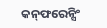କନ୍‌ଫରେନ୍ସିଂ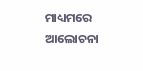ମାଧ୍ୟମରେ ଆଲୋଚନା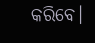କରିବ‌େ।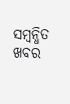ସମ୍ବନ୍ଧିତ ଖବର